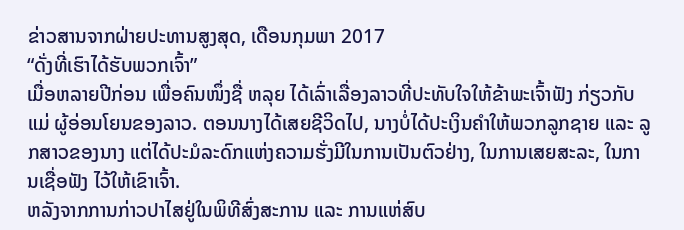ຂ່າວສານຈາກຝ່າຍປະທານສູງສຸດ, ເດືອນກຸມພາ 2017
“ດັ່ງທີ່ເຮົາໄດ້ຮັບພວກເຈົ້າ”
ເມື່ອຫລາຍປີກ່ອນ ເພື່ອຄົນໜຶ່ງຊື່ ຫລຸຍ ໄດ້ເລົ່າເລື່ອງລາວທີ່ປະທັບໃຈໃຫ້ຂ້າພະເຈົ້າຟັງ ກ່ຽວກັບແມ່ ຜູ້ອ່ອນໂຍນຂອງລາວ. ຕອນນາງໄດ້ເສຍຊີວິດໄປ, ນາງບໍ່ໄດ້ປະເງິນຄຳໃຫ້ພວກລູກຊາຍ ແລະ ລູກສາວຂອງນາງ ແຕ່ໄດ້ປະມໍລະດົກແຫ່ງຄວາມຮັ່ງມີໃນການເປັນຕົວຢ່າງ, ໃນການເສຍສະລະ, ໃນການເຊື່ອຟັງ ໄວ້ໃຫ້ເຂົາເຈົ້າ.
ຫລັງຈາກການກ່າວປາໄສຢູ່ໃນພິທີສົ່ງສະການ ແລະ ການແຫ່ສົບ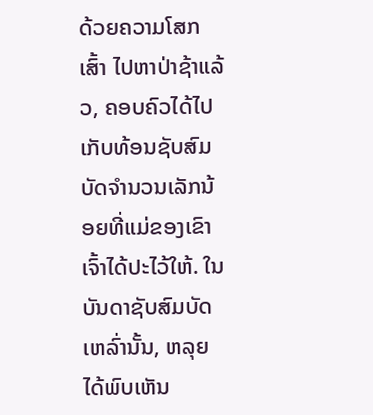ດ້ວຍຄວາມໂສກເສົ້າ ໄປຫາປ່າຊ້າແລ້ວ, ຄອບຄົວໄດ້ໄປເກັບທ້ອນຊັບສົມບັດຈຳນວນເລັກນ້ອຍທີ່ແມ່ຂອງເຂົາເຈົ້າໄດ້ປະໄວ້ໃຫ້. ໃນບັນດາຊັບສົມບັດເຫລົ່ານັ້ນ, ຫລຸຍ ໄດ້ພົບເຫັນ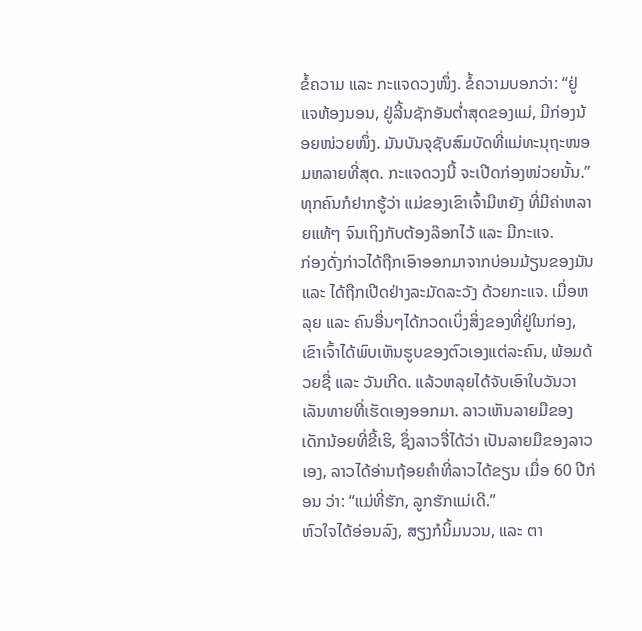ຂໍ້ຄວາມ ແລະ ກະແຈດວງໜຶ່ງ. ຂໍ້ຄວາມບອກວ່າ: “ຢູ່ແຈຫ້ອງນອນ, ຢູ່ລີ້ນຊັກອັນຕ່ຳສຸດຂອງແມ່, ມີກ່ອງນ້ອຍໜ່ວຍໜຶ່ງ. ມັນບັນຈຸຊັບສົມບັດທີ່ແມ່ທະນຸຖະໜອມຫລາຍທີ່ສຸດ. ກະແຈດວງນີ້ ຈະເປີດກ່ອງໜ່ວຍນັ້ນ.”
ທຸກຄົນກໍຢາກຮູ້ວ່າ ແມ່ຂອງເຂົາເຈົ້າມີຫຍັງ ທີ່ມີຄ່າຫລາຍແທ້ໆ ຈົນເຖິງກັບຕ້ອງລ໊ອກໄວ້ ແລະ ມີກະແຈ.
ກ່ອງດັ່ງກ່າວໄດ້ຖືກເອົາອອກມາຈາກບ່ອນມ້ຽນຂອງມັນ ແລະ ໄດ້ຖືກເປີດຢ່າງລະມັດລະວັງ ດ້ວຍກະແຈ. ເມື່ອຫລຸຍ ແລະ ຄົນອື່ນໆໄດ້ກວດເບິ່ງສິ່ງຂອງທີ່ຢູ່ໃນກ່ອງ, ເຂົາເຈົ້າໄດ້ພົບເຫັນຮູບຂອງຕົວເອງແຕ່ລະຄົນ, ພ້ອມດ້ວຍຊື່ ແລະ ວັນເກີດ. ແລ້ວຫລຸຍໄດ້ຈັບເອົາໃບວັນວາເລັນທາຍທີ່ເຮັດເອງອອກມາ. ລາວເຫັນລາຍມືຂອງເດັກນ້ອຍທີ່ຂີ້ເຮິ, ຊຶ່ງລາວຈື່ໄດ້ວ່າ ເປັນລາຍມືຂອງລາວເອງ, ລາວໄດ້ອ່ານຖ້ອຍຄຳທີ່ລາວໄດ້ຂຽນ ເມື່ອ 60 ປີກ່ອນ ວ່າ: “ແມ່ທີ່ຮັກ, ລູກຮັກແມ່ເດີ.”
ຫົວໃຈໄດ້ອ່ອນລົງ, ສຽງກໍນິ້ມນວນ, ແລະ ຕາ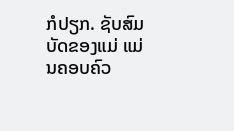ກໍປຽກ. ຊັບສົມບັດຂອງແມ່ ແມ່ນຄອບຄົວ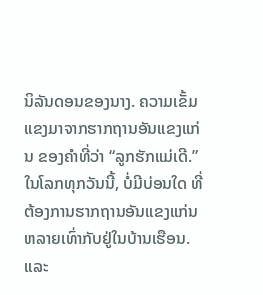ນິລັນດອນຂອງນາງ. ຄວາມເຂັ້ມແຂງມາຈາກຮາກຖານອັນແຂງແກ່ນ ຂອງຄຳທີ່ວ່າ “ລູກຮັກແມ່ເດີ.”
ໃນໂລກທຸກວັນນີ້, ບໍ່ມີບ່ອນໃດ ທີ່ຕ້ອງການຮາກຖານອັນແຂງແກ່ນຫລາຍເທົ່າກັບຢູ່ໃນບ້ານເຮືອນ. ແລະ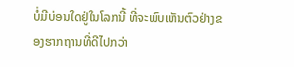ບໍ່ມີບ່ອນໃດຢູ່ໃນໂລກນີ້ ທີ່ຈະພົບເຫັນຕົວຢ່າງຂອງຮາກຖານທີ່ດີໄປກວ່າ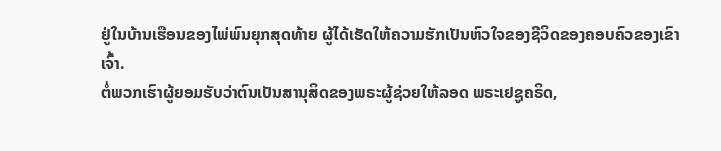ຢູ່ໃນບ້ານເຮືອນຂອງໄພ່ພົນຍຸກສຸດທ້າຍ ຜູ້ໄດ້ເຮັດໃຫ້ຄວາມຮັກເປັນຫົວໃຈຂອງຊີວິດຂອງຄອບຄົວຂອງເຂົາເຈົ້າ.
ຕໍ່ພວກເຮົາຜູ້ຍອມຮັບວ່າຕົນເປັນສານຸສິດຂອງພຣະຜູ້ຊ່ວຍໃຫ້ລອດ ພຣະເຢຊູຄຣິດ,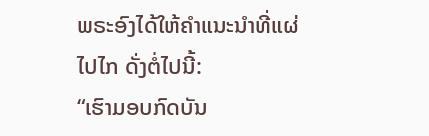ພຣະອົງໄດ້ໃຫ້ຄຳແນະນຳທີ່ແຜ່ໄປໄກ ດັ່ງຕໍ່ໄປນີ້:
“ເຮົາມອບກົດບັນ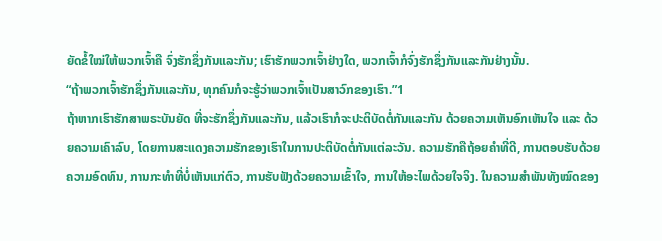ຍັດຂໍ້ໃໝ່ໃຫ້ພວກເຈົ້າຄື ຈົ່ງຮັກຊຶ່ງກັນແລະກັນ; ເຮົາຮັກພວກເຈົ້າຢ່າງໃດ, ພວກເຈົ້າກໍຈົ່ງຮັກຊຶ່ງກັນແລະກັນຢ່າງນັ້ນ.
“ຖ້າພວກເຈົ້າຮັກຊຶ່ງກັນແລະກັນ, ທຸກຄົນກໍຈະຮູ້ວ່າພວກເຈົ້າເປັນສາວົກຂອງເຮົາ.”1
ຖ້າຫາກເຮົາຮັກສາພຣະບັນຍັດ ທີ່ຈະຮັກຊຶ່ງກັນແລະກັນ, ແລ້ວເຮົາກໍຈະປະຕິບັດຕໍ່ກັນແລະກັນ ດ້ວຍຄວາມເຫັນອົກເຫັນໃຈ ແລະ ດ້ວຍຄວາມເຄົາລົບ, ໂດຍການສະແດງຄວາມຮັກຂອງເຮົາໃນການປະຕິບັດຕໍ່ກັນແຕ່ລະວັນ. ຄວາມຮັກຄືຖ້ອຍຄຳທີ່ດີ, ການຕອບຮັບດ້ວຍຄວາມອົດທົນ, ການກະທຳທີ່ບໍ່ເຫັນແກ່ຕົວ, ການຮັບຟັງດ້ວຍຄວາມເຂົ້າໃຈ, ການໃຫ້ອະໄພດ້ວຍໃຈຈິງ. ໃນຄວາມສຳພັນທັງໝົດຂອງ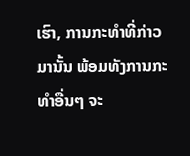ເຮົາ, ການກະທຳທີ່ກ່າວມານັ້ນ ພ້ອມທັງການກະທຳອື່ນໆ ຈະ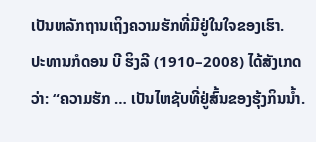ເປັນຫລັກຖານເຖິງຄວາມຮັກທີ່ມີຢູ່ໃນໃຈຂອງເຮົາ.
ປະທານກໍດອນ ບີ ຮິງລີ (1910–2008) ໄດ້ສັງເກດວ່າ: “ຄວາມຮັກ … ເປັນໄຫຊັບທີ່ຢູ່ສົ້ນຂອງຮຸ້ງກິນນ້ຳ.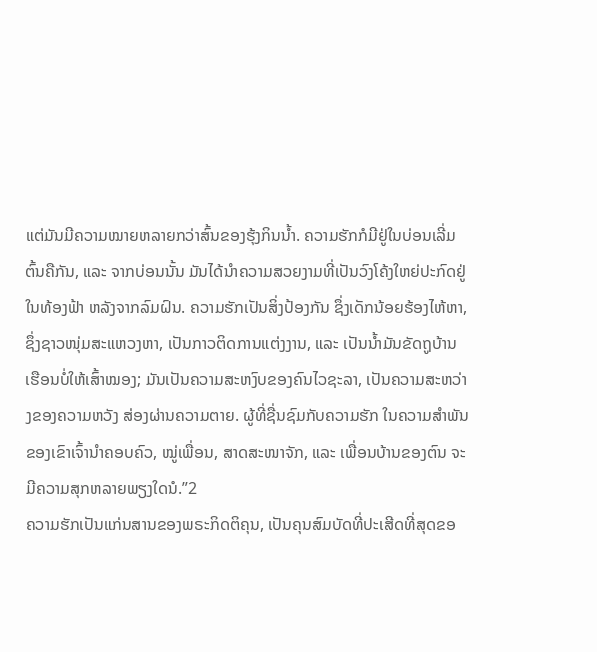ແຕ່ມັນມີຄວາມໝາຍຫລາຍກວ່າສົ້ນຂອງຮຸ້ງກິນນ້ຳ. ຄວາມຮັກກໍມີຢູ່ໃນບ່ອນເລີ່ມຕົ້ນຄືກັນ, ແລະ ຈາກບ່ອນນັ້ນ ມັນໄດ້ນຳຄວາມສວຍງາມທີ່ເປັນວົງໂຄ້ງໃຫຍ່ປະກົດຢູ່ໃນທ້ອງຟ້າ ຫລັງຈາກລົມຝົນ. ຄວາມຮັກເປັນສິ່ງປ້ອງກັນ ຊຶ່ງເດັກນ້ອຍຮ້ອງໄຫ້ຫາ, ຊຶ່ງຊາວໜຸ່ມສະແຫວງຫາ, ເປັນກາວຕິດການແຕ່ງງານ, ແລະ ເປັນນ້ຳມັນຂັດຖູບ້ານເຮືອນບໍ່ໃຫ້ເສົ້າໝອງ; ມັນເປັນຄວາມສະຫງົບຂອງຄົນໄວຊະລາ, ເປັນຄວາມສະຫວ່າງຂອງຄວາມຫວັງ ສ່ອງຜ່ານຄວາມຕາຍ. ຜູ້ທີ່ຊື່ນຊົມກັບຄວາມຮັກ ໃນຄວາມສຳພັນຂອງເຂົາເຈົ້ານຳຄອບຄົວ, ໝູ່ເພື່ອນ, ສາດສະໜາຈັກ, ແລະ ເພື່ອນບ້ານຂອງຕົນ ຈະມີຄວາມສຸກຫລາຍພຽງໃດນໍ.”2
ຄວາມຮັກເປັນແກ່ນສານຂອງພຣະກິດຕິຄຸນ, ເປັນຄຸນສົມບັດທີ່ປະເສີດທີ່ສຸດຂອ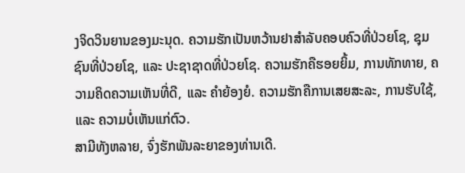ງຈິດວິນຍານຂອງມະນຸດ. ຄວາມຮັກເປັນຫວ້ານຢາສຳລັບຄອບຄົວທີ່ປ່ວຍໂຊ, ຊຸມຊົນທີ່ປ່ວຍໂຊ, ແລະ ປະຊາຊາດທີ່ປ່ວຍໂຊ. ຄວາມຮັກຄືຮອຍຍິ້ມ, ການທັກທາຍ, ຄວາມຄິດຄວາມເຫັນທີ່ດີ, ແລະ ຄຳຍ້ອງຍໍ. ຄວາມຮັກຄືການເສຍສະລະ, ການຮັບໃຊ້, ແລະ ຄວາມບໍ່ເຫັນແກ່ຕົວ.
ສາມີທັງຫລາຍ, ຈົ່ງຮັກພັນລະຍາຂອງທ່ານເດີ.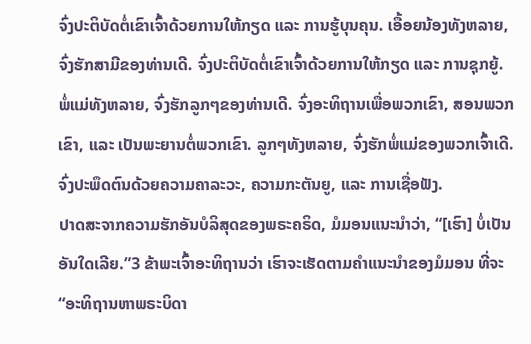ຈົ່ງປະຕິບັດຕໍ່ເຂົາເຈົ້າດ້ວຍການໃຫ້ກຽດ ແລະ ການຮູ້ບຸນຄຸນ. ເອື້ອຍນ້ອງທັງຫລາຍ, ຈົ່ງຮັກສາມີຂອງທ່ານເດີ. ຈົ່ງປະຕິບັດຕໍ່ເຂົາເຈົ້າດ້ວຍການໃຫ້ກຽດ ແລະ ການຊຸກຍູ້.
ພໍ່ແມ່ທັງຫລາຍ, ຈົ່ງຮັກລູກໆຂອງທ່ານເດີ. ຈົ່ງອະທິຖານເພື່ອພວກເຂົາ, ສອນພວກເຂົາ, ແລະ ເປັນພະຍານຕໍ່ພວກເຂົາ. ລູກໆທັງຫລາຍ, ຈົ່ງຮັກພໍ່ແມ່ຂອງພວກເຈົ້າເດີ. ຈົ່ງປະພຶດຕົນດ້ວຍຄວາມຄາລະວະ, ຄວາມກະຕັນຍູ, ແລະ ການເຊື່ອຟັງ.
ປາດສະຈາກຄວາມຮັກອັນບໍລິສຸດຂອງພຣະຄຣິດ, ມໍມອນແນະນຳວ່າ, “[ເຮົາ] ບໍ່ເປັນອັນໃດເລີຍ.”3 ຂ້າພະເຈົ້າອະທິຖານວ່າ ເຮົາຈະເຮັດຕາມຄຳແນະນຳຂອງມໍມອນ ທີ່ຈະ “ອະທິຖານຫາພຣະບິດາ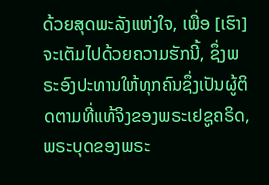ດ້ວຍສຸດພະລັງແຫ່ງໃຈ, ເພື່ອ [ເຮົາ] ຈະເຕັມໄປດ້ວຍຄວາມຮັກນີ້, ຊຶ່ງພຣະອົງປະທານໃຫ້ທຸກຄົນຊຶ່ງເປັນຜູ້ຕິດຕາມທີ່ແທ້ຈິງຂອງພຣະເຢຊູຄຣິດ, ພຣະບຸດຂອງພຣະ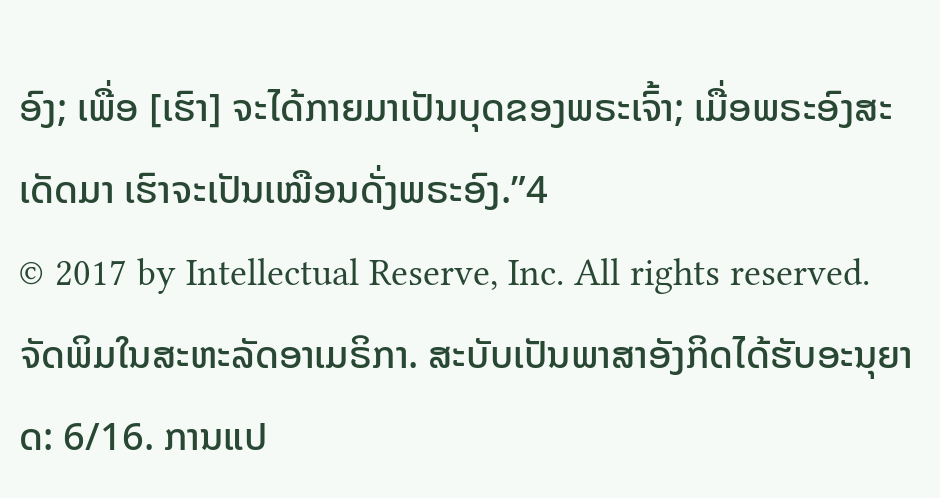ອົງ; ເພື່ອ [ເຮົາ] ຈະໄດ້ກາຍມາເປັນບຸດຂອງພຣະເຈົ້າ; ເມື່ອພຣະອົງສະເດັດມາ ເຮົາຈະເປັນເໝືອນດັ່ງພຣະອົງ.”4
© 2017 by Intellectual Reserve, Inc. All rights reserved. ຈັດພິມໃນສະຫະລັດອາເມຣິກາ. ສະບັບເປັນພາສາອັງກິດໄດ້ຮັບອະນຸຍາດ: 6/16. ການແປ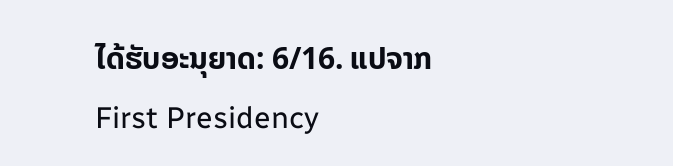ໄດ້ຮັບອະນຸຍາດ: 6/16. ແປຈາກ First Presidency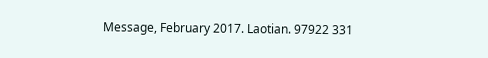Message, February 2017. Laotian. 97922 331